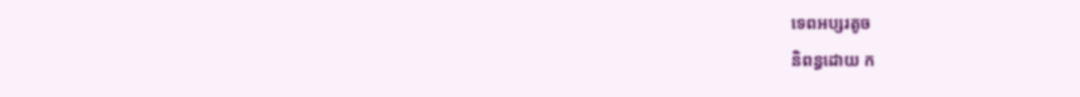ទេពអប្សរតូច
និពន្ធដោយ ក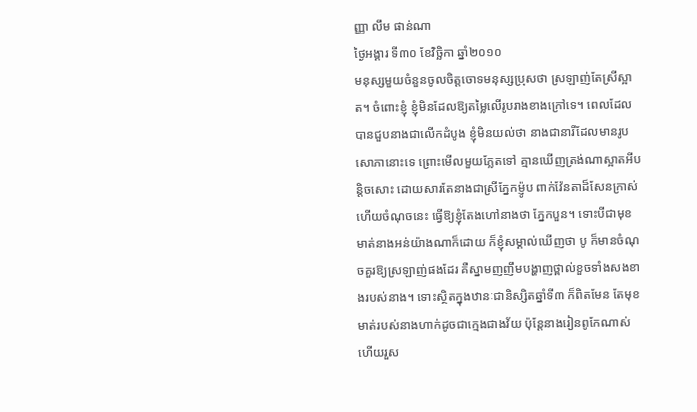ញ្ញា លឹម ផាន់ណា
ថ្ងៃអង្គារ ទី៣០ ខែវិច្ឆិកា ឆ្នាំ២០១០
មនុស្សមួយចំនួនចូលចិត្តចោទមនុស្សប្រុសថា ស្រឡាញ់តែស្រីស្អាត។ ចំពោះខ្ញុំ ខ្ញុំមិនដែលឱ្យតម្លៃលើរូបរាងខាងក្រៅទេ។ ពេលដែលបានជួបនាងជាលើកដំបូង ខ្ញុំមិនយល់ថា នាងជានារីដែលមានរូបសោភានោះទេ ព្រោះមើលមួយភ្លែតទៅ គ្មានឃើញត្រង់ណាស្អាតអីបន្តិចសោះ ដោយសារតែនាងជាស្រីភ្នែកម្ញ៉ូប ពាក់វ៉ែនតាដ៏សែនក្រាស់ ហើយចំណុចនេះ ធ្វើឱ្យខ្ញុំតែងហៅនាងថា ភ្នែកបួន។ ទោះបីជាមុខមាត់នាងអន់យ៉ាងណាក៏ដោយ ក៏ខ្ញុំសម្គាល់ឃើញថា បូ ក៏មានចំណុចគួរឱ្យស្រឡាញ់ផងដែរ គឺស្នាមញញឹមបង្ហាញថ្ពាល់ខួចទាំងសងខាងរបស់នាង។ ទោះស្ថិតក្នុងឋានៈជានិស្សិតឆ្នាំទី៣ ក៏ពិតមែន តែមុខមាត់របស់នាងហាក់ដូចជាក្មេងជាងវ័យ ប៉ុន្តែនាងរៀនពូកែណាស់ ហើយរួស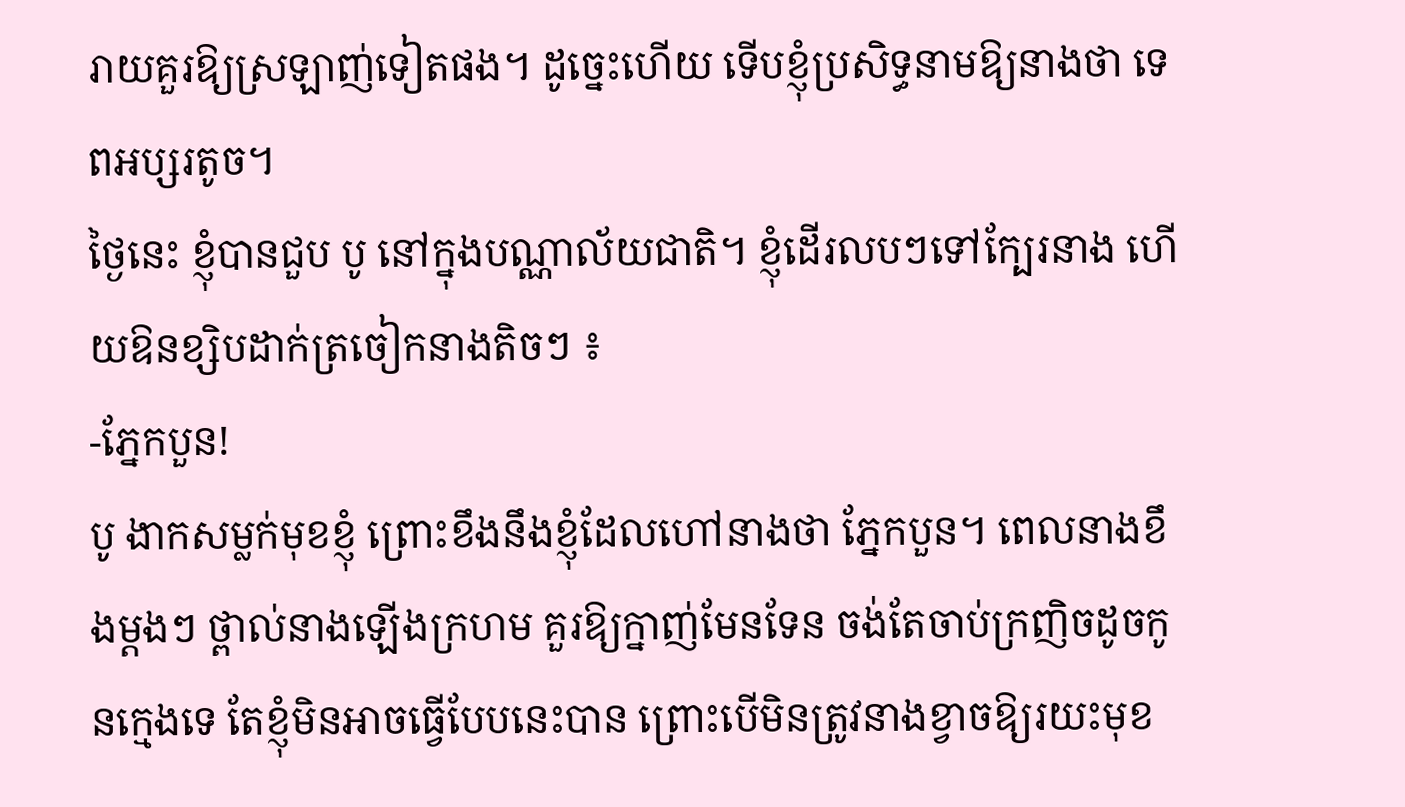រាយគួរឱ្យស្រឡាញ់ទៀតផង។ ដូច្នេះហើយ ទើបខ្ញុំប្រសិទ្ធនាមឱ្យនាងថា ទេពអប្សរតូច។
ថ្ងៃនេះ ខ្ញុំបានជួប បូ នៅក្នុងបណ្ណាល័យជាតិ។ ខ្ញុំដើរលបៗទៅក្បែរនាង ហើយឱនខ្សិបដាក់ត្រចៀកនាងតិចៗ ៖
-ភ្នែកបួន!
បូ ងាកសម្លក់មុខខ្ញុំ ព្រោះខឹងនឹងខ្ញុំដែលហៅនាងថា ភ្នែកបួន។ ពេលនាងខឹងម្តងៗ ថ្ពាល់នាងឡើងក្រហម គួរឱ្យក្នាញ់មែនទែន ចង់តែចាប់ក្រញិចដូចកូនក្មេងទេ តែខ្ញុំមិនអាចធ្វើបែបនេះបាន ព្រោះបើមិនត្រូវនាងខ្វាចឱ្យរយះមុខ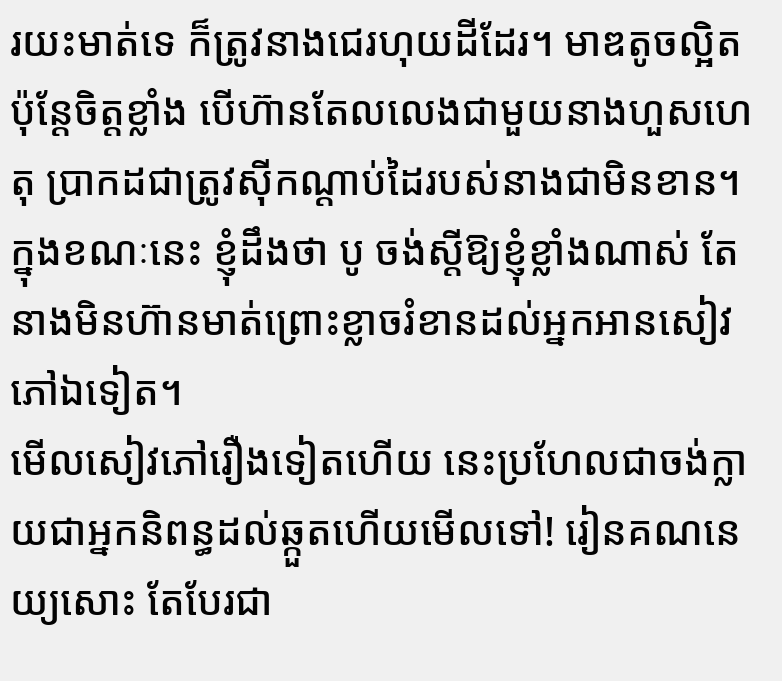រយះមាត់ទេ ក៏ត្រូវនាងជេរហុយដីដែរ។ មាឌតូចល្អិត ប៉ុន្តែចិត្តខ្លាំង បើហ៊ានតែលលេងជាមួយនាងហួសហេតុ ប្រាកដជាត្រូវស៊ីកណ្តាប់ដៃរបស់នាងជាមិនខាន។
ក្នុងខណៈនេះ ខ្ញុំដឹងថា បូ ចង់ស្តីឱ្យខ្ញុំខ្លាំងណាស់ តែនាងមិនហ៊ានមាត់ព្រោះខ្លាចរំខានដល់អ្នកអានសៀវភៅឯទៀត។
មើលសៀវភៅរឿងទៀតហើយ នេះប្រហែលជាចង់ក្លាយជាអ្នកនិពន្ធដល់ឆ្កួតហើយមើលទៅ! រៀនគណនេយ្យសោះ តែបែរជា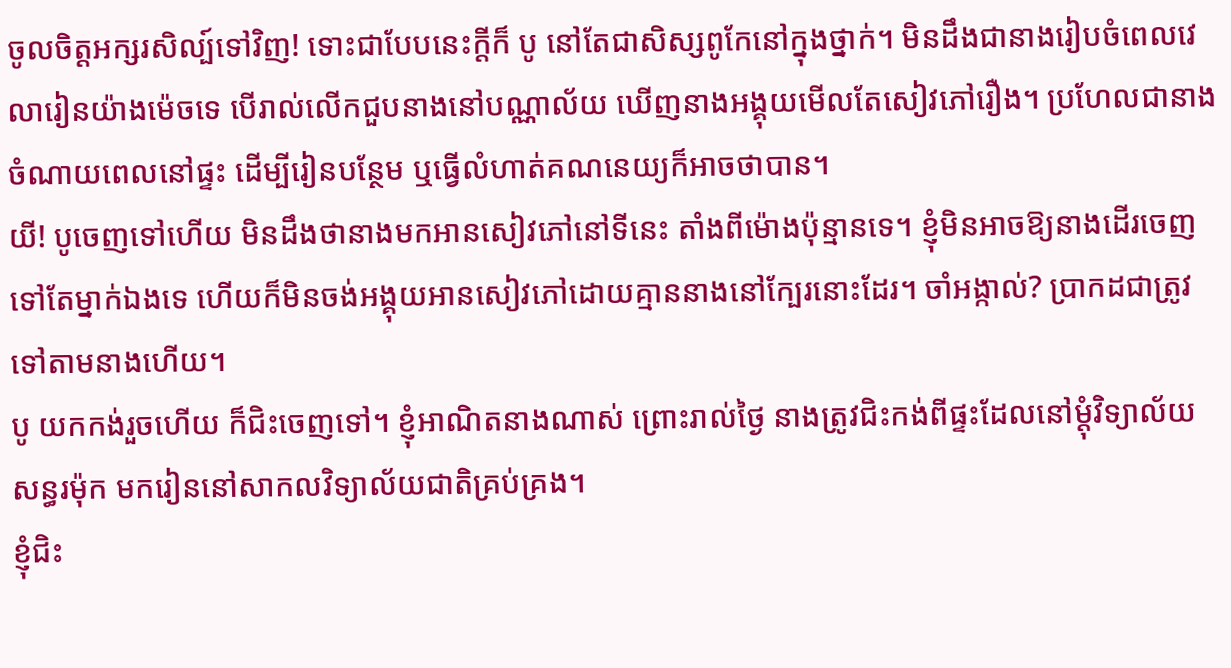ចូលចិត្តអក្សរសិល្ប៍ទៅវិញ! ទោះជាបែបនេះក្តីក៏ បូ នៅតែជាសិស្សពូកែនៅក្នុងថ្នាក់។ មិនដឹងជានាងរៀបចំពេលវេលារៀនយ៉ាងម៉េចទេ បើរាល់លើកជួបនាងនៅបណ្ណាល័យ ឃើញនាងអង្គុយមើលតែសៀវភៅរឿង។ ប្រហែលជានាងចំណាយពេលនៅផ្ទះ ដើម្បីរៀនបន្ថែម ឬធ្វើលំហាត់គណនេយ្យក៏អាចថាបាន។
យី! បូចេញទៅហើយ មិនដឹងថានាងមកអានសៀវភៅនៅទីនេះ តាំងពីម៉ោងប៉ុន្មានទេ។ ខ្ញុំមិនអាចឱ្យនាងដើរចេញទៅតែម្នាក់ឯងទេ ហើយក៏មិនចង់អង្គុយអានសៀវភៅដោយគ្មាននាងនៅក្បែរនោះដែរ។ ចាំអង្កាល់? ប្រាកដជាត្រូវទៅតាមនាងហើយ។
បូ យកកង់រួចហើយ ក៏ជិះចេញទៅ។ ខ្ញុំអាណិតនាងណាស់ ព្រោះរាល់ថ្ងៃ នាងត្រូវជិះកង់ពីផ្ទះដែលនៅម្តុំវិទ្យាល័យសន្ធរម៉ុក មករៀននៅសាកលវិទ្យាល័យជាតិគ្រប់គ្រង។
ខ្ញុំជិះ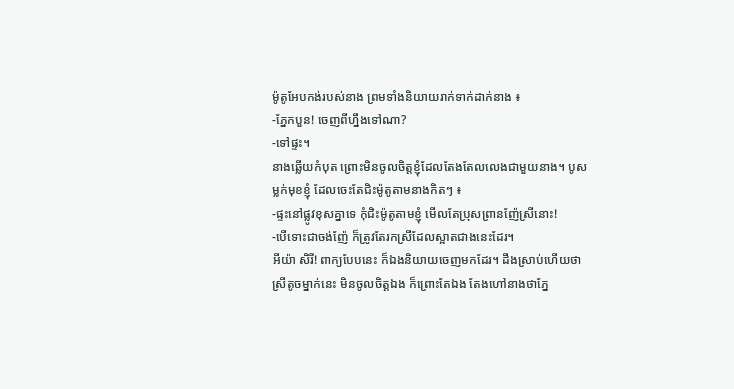ម៉ូតូអែបកង់របស់នាង ព្រមទាំងនិយាយរាក់ទាក់ដាក់នាង ៖
-ភ្នែកបួន! ចេញពីហ្នឹងទៅណា?
-ទៅផ្ទះ។
នាងឆ្លើយកំបុត ព្រោះមិនចូលចិត្តខ្ញុំដែលតែងតែលលេងជាមួយនាង។ បូសម្លក់មុខខ្ញុំ ដែលចេះតែជិះម៉ូតូតាមនាងកិតៗ ៖
-ផ្ទះនៅផ្លូវខុសគ្នាទេ កុំជិះម៉ូតូតាមខ្ញុំ មើលតែប្រុសព្រានញ៉ែស្រីនោះ!
-បើទោះជាចង់ញ៉ែ ក៏ត្រូវតែរកស្រីដែលស្អាតជាងនេះដែរ។
អីយ៉ា សិរី! ពាក្យបែបនេះ ក៏ឯងនិយាយចេញមកដែរ។ ដឹងស្រាប់ហើយថា ស្រីតូចម្នាក់នេះ មិនចូលចិត្តឯង ក៏ព្រោះតែឯង តែងហៅនាងថាភ្នែ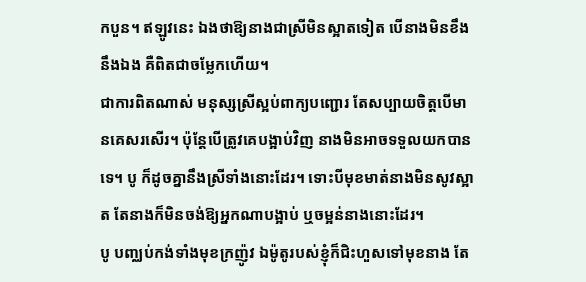កបួន។ ឥឡូវនេះ ឯងថាឱ្យនាងជាស្រីមិនស្អាតទៀត បើនាងមិនខឹងនឹងឯង គឺពិតជាចម្លែកហើយ។
ជាការពិតណាស់ មនុស្សស្រីស្អប់ពាក្យបញ្ជោរ តែសប្បាយចិត្តបើមានគេសរសើរ។ ប៉ុន្តែបើត្រូវគេបង្អាប់វិញ នាងមិនអាចទទួលយកបានទេ។ បូ ក៏ដូចគ្នានឹងស្រីទាំងនោះដែរ។ ទោះបីមុខមាត់នាងមិនសូវស្អាត តែនាងក៏មិនចង់ឱ្យអ្នកណាបង្អាប់ ឬចម្អន់នាងនោះដែរ។
បូ បញ្ឈប់កង់ទាំងមុខក្រញ៉ូវ ឯម៉ូតូរបស់ខ្ញុំក៏ជិះហួសទៅមុខនាង តែ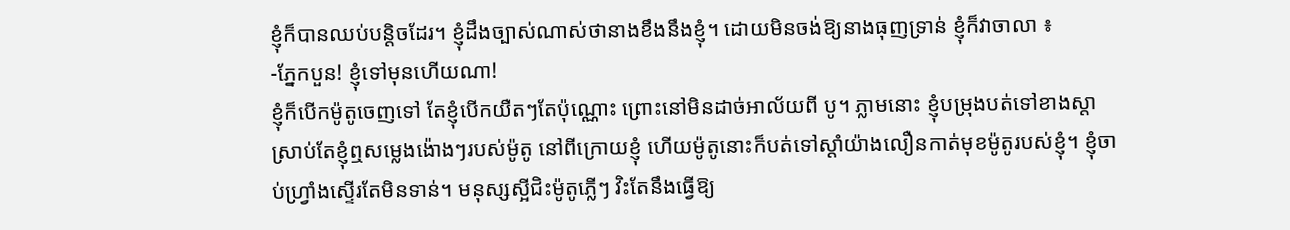ខ្ញុំក៏បានឈប់បន្តិចដែរ។ ខ្ញុំដឹងច្បាស់ណាស់ថានាងខឹងនឹងខ្ញុំ។ ដោយមិនចង់ឱ្យនាងធុញទ្រាន់ ខ្ញុំក៏វាចាលា ៖
-ភ្នែកបួន! ខ្ញុំទៅមុនហើយណា!
ខ្ញុំក៏បើកម៉ូតូចេញទៅ តែខ្ញុំបើកយឺតៗតែប៉ុណ្ណោះ ព្រោះនៅមិនដាច់អាល័យពី បូ។ ភ្លាមនោះ ខ្ញុំបម្រុងបត់ទៅខាងស្តា ស្រាប់តែខ្ញុំឮសម្លេងង៉ោងៗរបស់ម៉ូតូ នៅពីក្រោយខ្ញុំ ហើយម៉ូតូនោះក៏បត់ទៅស្តាំយ៉ាងលឿនកាត់មុខម៉ូតូរបស់ខ្ញុំ។ ខ្ញុំចាប់ហ្វ្រាំងស្ទើរតែមិនទាន់។ មនុស្សស្អីជិះម៉ូតូភ្លើៗ វិះតែនឹងធ្វើឱ្យ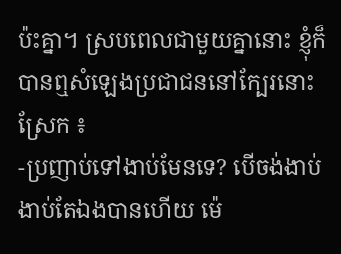ប៉ះគ្នា។ ស្របពេលជាមួយគ្នានោះ ខ្ញុំក៏បានឮសំឡេងប្រជាជននៅក្បែរនោះស្រែក ៖
-ប្រញាប់ទៅងាប់មែនទេ? បើចង់ងាប់ ងាប់តែឯងបានហើយ ម៉េ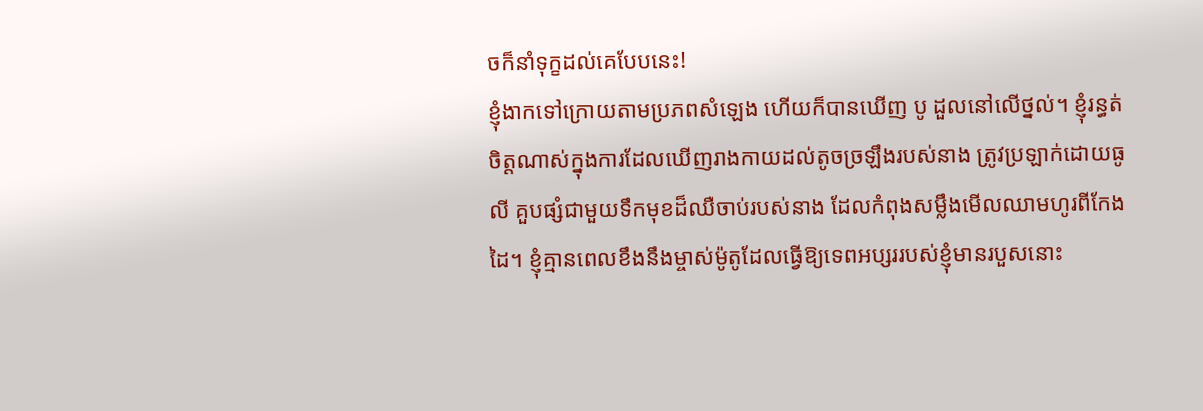ចក៏នាំទុក្ខដល់គេបែបនេះ!
ខ្ញុំងាកទៅក្រោយតាមប្រភពសំឡេង ហើយក៏បានឃើញ បូ ដួលនៅលើថ្នល់។ ខ្ញុំរន្ធត់ចិត្តណាស់ក្នុងការដែលឃើញរាងកាយដល់តូចច្រឡឹងរបស់នាង ត្រូវប្រឡាក់ដោយធូលី គួបផ្សំជាមួយទឹកមុខដ៏ឈឺចាប់របស់នាង ដែលកំពុងសម្លឹងមើលឈាមហូរពីកែងដៃ។ ខ្ញុំគ្មានពេលខឹងនឹងម្ចាស់ម៉ូតូដែលធ្វើឱ្យទេពអប្សររបស់ខ្ញុំមានរបួសនោះ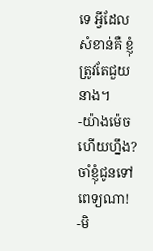ទេ អ្វីដែលសំខាន់គឺ ខ្ញុំត្រូវតែជួយនាង។
-យ៉ាងម៉េចហើយហ្នឹង? ចាំខ្ញុំជូនទៅពេទ្យណា!
-មិ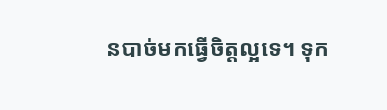នបាច់មកធ្វើចិត្តល្អទេ។ ទុក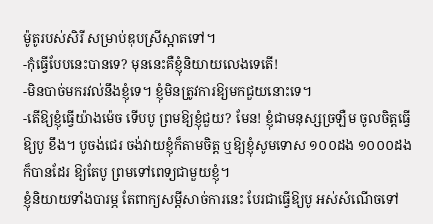ម៉ូតូរបស់សិរី សម្រាប់ឌុបស្រីស្អាតទៅ។
-កុំធ្វើបែបនេះបានទេ? មុននេះគឺខ្ញុំនិយាយលេងទេតើ!
-មិនបាច់មករវល់នឹងខ្ញុំទេ។ ខ្ញុំមិនត្រូវការឱ្យមកជួយនោះទេ។
-តើឱ្យខ្ញុំធ្វើយ៉ាងម៉េច ទើបបូ ព្រមឱ្យខ្ញុំជួយ? មែន! ខ្ញុំជាមនុស្សច្រឡឺម ចូលចិត្តធ្វើឱ្យបូ ខឹង។ បូចង់ជេរ ចង់វាយខ្ញុំក៏តាមចិត្ត ឬឱ្យខ្ញុំសូមទោស ១០០ដង ១០០០ដងក៏បានដែរ ឱ្យតែបូ ព្រមទៅពេទ្យជាមួយខ្ញុំ។
ខ្ញុំនិយាយទាំងបារម្ភ តែពាក្យសម្តីសាច់ការនេះ បែរជាធ្វើឱ្យបូ អស់សំណើចទៅ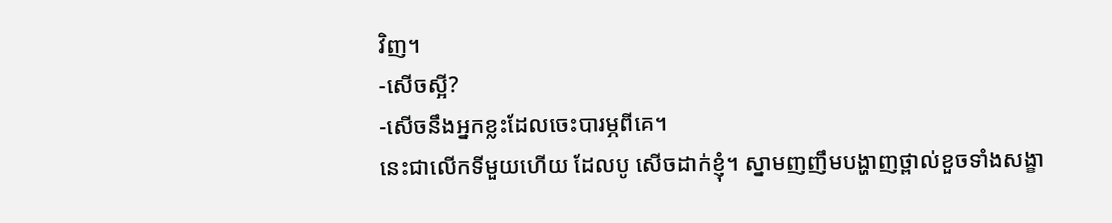វិញ។
-សើចស្អី?
-សើចនឹងអ្នកខ្លះដែលចេះបារម្ភពីគេ។
នេះជាលើកទីមួយហើយ ដែលបូ សើចដាក់ខ្ញុំ។ ស្នាមញញឹមបង្ហាញថ្ពាល់ខួចទាំងសង្ខា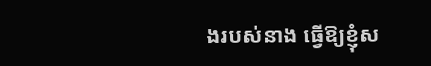ងរបស់នាង ធ្វើឱ្យខ្ញុំស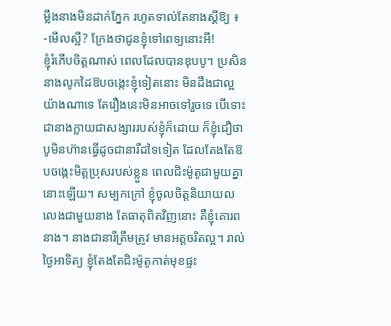ម្លឹងនាងមិនដាក់ភ្នែក រហូតទាល់តែនាងស្តីឱ្យ ៖
-មើលស្អី? ក្រែងថាជូនខ្ញុំទៅពេទ្យនោះអី!
ខ្ញុំរំភើបចិត្តណាស់ ពេលដែលបានឌុបបូ។ ប្រសិននាងលូកដៃឱបចង្កេះខ្ញុំទៀតនោះ មិនដឹងជាល្អយ៉ាងណាទេ តែរឿងនេះមិនអាចទៅរួចទេ បើទោះជានាងក្លាយជាសង្សាររបស់ខ្ញុំក៏ដោយ ក៏ខ្ញុំជឿថា បូមិនហ៊ានធ្វើដូចជានារីដទៃទៀត ដែលតែងតែឱបចង្កេះមិត្តប្រុសរបស់ខ្លួន ពេលជិះម៉ូតូជាមួយគ្នានោះឡើយ។ សម្បកក្រៅ ខ្ញុំចូលចិត្តនិយាយលលេងជាមួយនាង តែធាតុពិតវិញនោះ គឺខ្ញុំគោរពនាង។ នាងជានារីត្រឹមត្រូវ មានអត្តចរិតល្អ។ រាល់ថ្ងៃអាទិត្យ ខ្ញុំតែងតែជិះម៉ូតូកាត់មុខផ្ទះ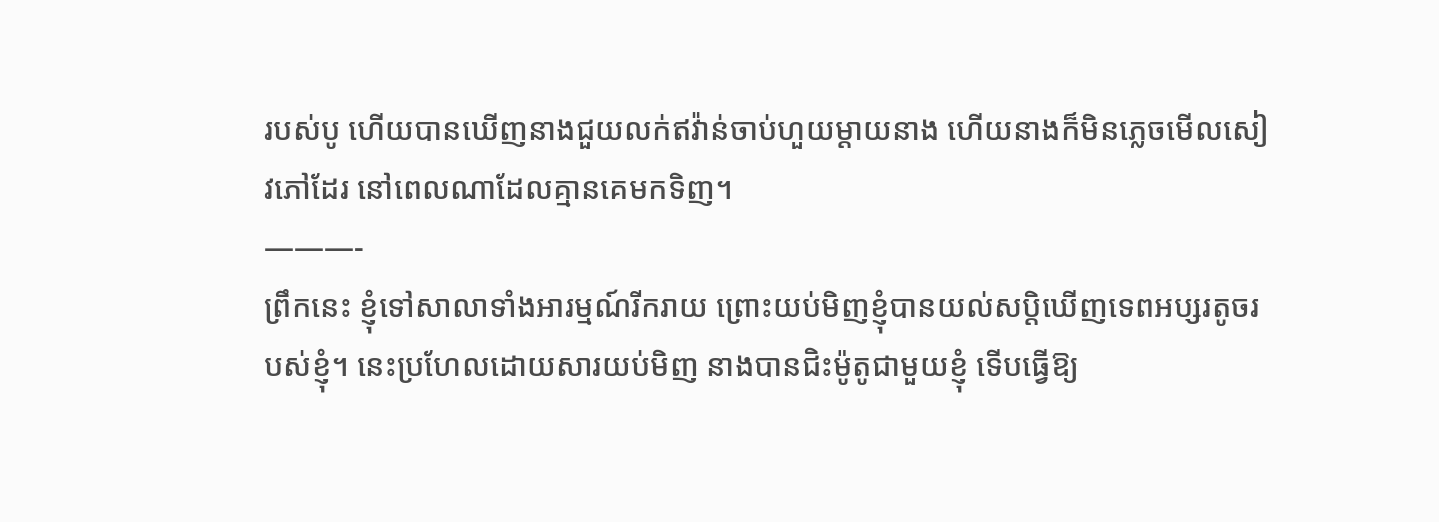របស់បូ ហើយបានឃើញនាងជួយលក់ឥវ៉ាន់ចាប់ហួយម្តាយនាង ហើយនាងក៏មិនភ្លេចមើលសៀវភៅដែរ នៅពេលណាដែលគ្មានគេមកទិញ។
———-
ព្រឹកនេះ ខ្ញុំទៅសាលាទាំងអារម្មណ៍រីករាយ ព្រោះយប់មិញខ្ញុំបានយល់សប្តិឃើញទេពអប្សរតូចរបស់ខ្ញុំ។ នេះប្រហែលដោយសារយប់មិញ នាងបានជិះម៉ូតូជាមួយខ្ញុំ ទើបធ្វើឱ្យ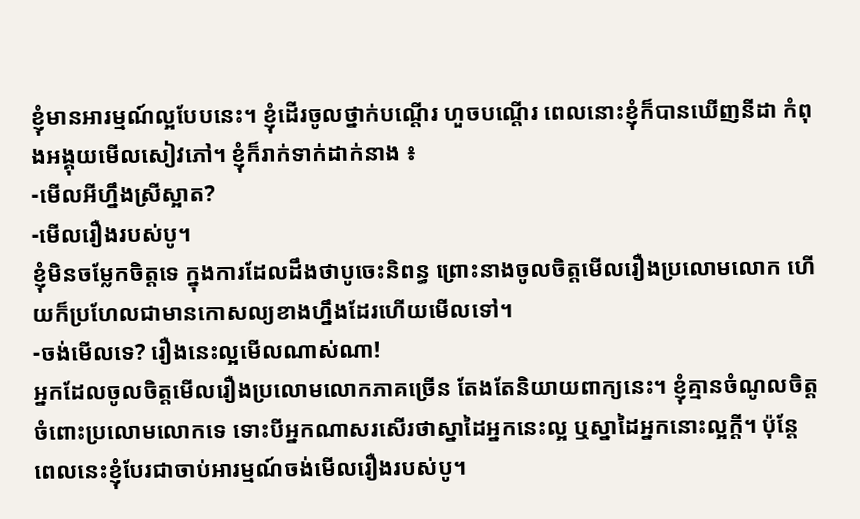ខ្ញុំមានអារម្មណ៍ល្អបែបនេះ។ ខ្ញុំដើរចូលថ្នាក់បណ្តើរ ហួចបណ្តើរ ពេលនោះខ្ញុំក៏បានឃើញនីដា កំពុងអង្គុយមើលសៀវភៅ។ ខ្ញុំក៏រាក់ទាក់ដាក់នាង ៖
-មើលអីហ្នឹងស្រីស្អាត?
-មើលរឿងរបស់បូ។
ខ្ញុំមិនចម្លែកចិត្តទេ ក្នុងការដែលដឹងថាបូចេះនិពន្ធ ព្រោះនាងចូលចិត្តមើលរឿងប្រលោមលោក ហើយក៏ប្រហែលជាមានកោសល្យខាងហ្នឹងដែរហើយមើលទៅ។
-ចង់មើលទេ? រឿងនេះល្អមើលណាស់ណា!
អ្នកដែលចូលចិត្តមើលរឿងប្រលោមលោកភាគច្រើន តែងតែនិយាយពាក្យនេះ។ ខ្ញុំគ្មានចំណូលចិត្តចំពោះប្រលោមលោកទេ ទោះបីអ្នកណាសរសើរថាស្នាដៃអ្នកនេះល្អ ឬស្នាដៃអ្នកនោះល្អក្តី។ ប៉ុន្តែ ពេលនេះខ្ញុំបែរជាចាប់អារម្មណ៍ចង់មើលរឿងរបស់បូ។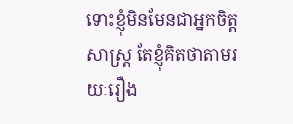ទោះខ្ញុំមិនមែនជាអ្នកចិត្តសាស្ត្រ តែខ្ញុំគិតថាតាមរយៈរឿង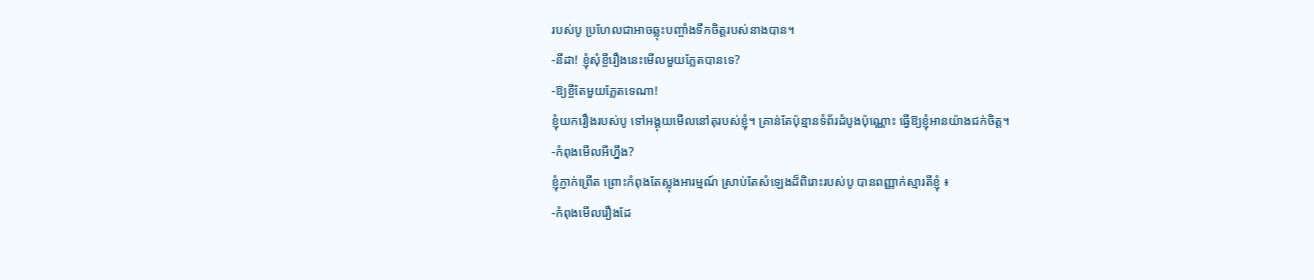របស់បូ ប្រហែលជាអាចឆ្លុះបញ្ចាំងទឹកចិត្តរបស់នាងបាន។
-នីដា! ខ្ញុំសុំខ្ចីរឿងនេះមើលមួយភ្លែតបានទេ?
-ឱ្យខ្ចីតែមួយភ្លែតទេណា!
ខ្ញុំយករឿងរបស់បូ ទៅអង្គុយមើលនៅតុរបស់ខ្ញុំ។ គ្រាន់តែប៉ុន្មានទំព័រដំបូងប៉ុណ្ណោះ ធ្វើឱ្យខ្ញុំអានយ៉ាងជក់ចិត្ត។
-កំពុងមើលអីហ្នឹង?
ខ្ញុំភ្ញាក់ព្រើត ព្រោះកំពុងតែស្លុងអារម្មណ៍ ស្រាប់តែសំឡេងដ៏ពិរោះរបស់បូ បានពញ្ញាក់ស្មារតីខ្ញុំ ៖
-កំពុងមើលរឿងដែ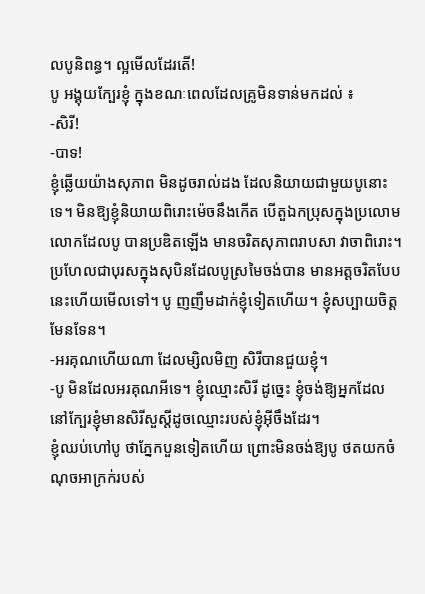លបូនិពន្ធ។ ល្អមើលដែរតើ!
បូ អង្គុយក្បែរខ្ញុំ ក្នុងខណៈពេលដែលគ្រូមិនទាន់មកដល់ ៖
-សិរី!
-បាទ!
ខ្ញុំឆ្លើយយ៉ាងសុភាព មិនដូចរាល់ដង ដែលនិយាយជាមួយបូនោះទេ។ មិនឱ្យខ្ញុំនិយាយពិរោះម៉េចនឹងកើត បើតួឯកប្រុសក្នុងប្រលោមលោកដែលបូ បានប្រឌិតឡើង មានចរិតសុភាពរាបសា វាចាពិរោះ។ ប្រហែលជាបុរសក្នុងសុបិនដែលបូស្រមៃចង់បាន មានអត្តចរិតបែបនេះហើយមើលទៅ។ បូ ញញឹមដាក់ខ្ញុំទៀតហើយ។ ខ្ញុំសប្បាយចិត្តមែនទែន។
-អរគុណហើយណា ដែលម្សិលមិញ សិរីបានជួយខ្ញុំ។
-បូ មិនដែលអរគុណអីទេ។ ខ្ញុំឈ្មោះសិរី ដូច្នេះ ខ្ញុំចង់ឱ្យអ្នកដែលនៅក្បែរខ្ញុំមានសិរីសួស្តីដូចឈ្មោះរបស់ខ្ញុំអ៊ីចឹងដែរ។
ខ្ញុំឈប់ហៅបូ ថាភ្នែកបួនទៀតហើយ ព្រោះមិនចង់ឱ្យបូ ថតយកចំណុចអាក្រក់របស់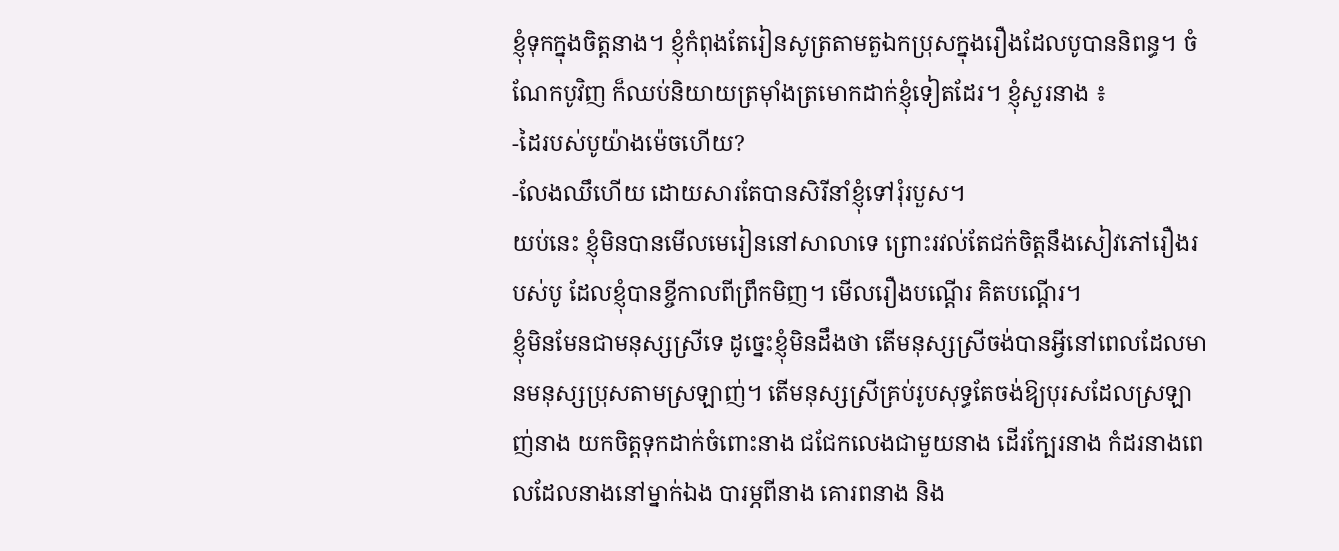ខ្ញុំទុកក្នុងចិត្តនាង។ ខ្ញុំកំពុងតែរៀនសូត្រតាមតួឯកប្រុសក្នុងរឿងដែលបូបាននិពន្ធ។ ចំណែកបូវិញ ក៏ឈប់និយាយត្រម៉ាំងត្រមោកដាក់ខ្ញុំទៀតដែរ។ ខ្ញុំសួរនាង ៖
-ដៃរបស់បូយ៉ាងម៉េចហើយ?
-លែងឈឹហើយ ដោយសារតែបានសិរីនាំខ្ញុំទៅរុំរបួស។
យប់នេះ ខ្ញុំមិនបានមើលមេរៀននៅសាលាទេ ព្រោះរវល់តែជក់ចិត្តនឹងសៀវភៅរឿងរបស់បូ ដែលខ្ញុំបានខ្ចីកាលពីព្រឹកមិញ។ មើលរឿងបណ្តើរ គិតបណ្តើរ។
ខ្ញុំមិនមែនជាមនុស្សស្រីទេ ដូច្នេះខ្ញុំមិនដឹងថា តើមនុស្សស្រីចង់បានអ្វីនៅពេលដែលមានមនុស្សប្រុសតាមស្រឡាញ់។ តើមនុស្សស្រីគ្រប់រូបសុទ្ធតែចង់ឱ្យបុរសដែលស្រឡាញ់នាង យកចិត្តទុកដាក់ចំពោះនាង ជជែកលេងជាមួយនាង ដើរក្បែរនាង កំដរនាងពេលដែលនាងនៅម្នាក់ឯង បារម្ភពីនាង គោរពនាង និង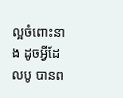ល្អចំពោះនាង ដូចអ្វីដែលបូ បានព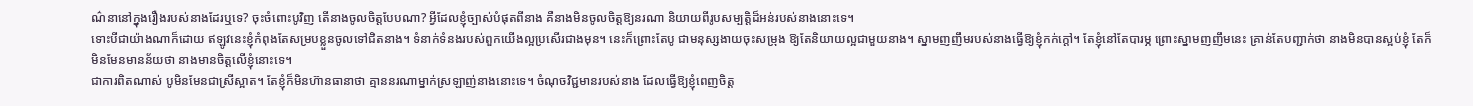ណ៌នានៅក្នុងរឿងរបស់នាងដែរឬទេ? ចុះចំពោះបូវិញ តើនាងចូលចិត្តបែបណា? អ្វីដែលខ្ញុំច្បាស់បំផុតពីនាង គឺនាងមិនចូលចិត្តឱ្យនរណា និយាយពីរូបសម្បត្តិដ៏អន់របស់នាងនោះទេ។
ទោះបីជាយ៉ាងណាក៏ដោយ ឥឡូវនេះខ្ញុំកំពុងតែសម្របខ្លួនចូលទៅជិតនាង។ ទំនាក់ទំនងរបស់ពួកយើងល្អប្រសើរជាងមុន។ នេះក៏ព្រោះតែបូ ជាមនុស្សងាយចុះសម្រុង ឱ្យតែនិយាយល្អជាមួយនាង។ ស្នាមញញឹមរបស់នាងធ្វើឱ្យខ្ញុំកក់ក្តៅ។ តែខ្ញុំនៅតែបារម្ភ ព្រោះស្នាមញញឹមនេះ គ្រាន់តែបញ្ជាក់ថា នាងមិនបានស្អប់ខ្ញុំ តែក៏មិនមែនមានន័យថា នាងមានចិត្តលើខ្ញុំនោះទេ។
ជាការពិតណាស់ បូមិនមែនជាស្រីស្អាត។ តែខ្ញុំក៏មិនហ៊ានធានាថា គ្មាននរណាម្នាក់ស្រឡាញ់នាងនោះទេ។ ចំណុចវិជ្ជមានរបស់នាង ដែលធ្វើឱ្យខ្ញុំពេញចិត្ត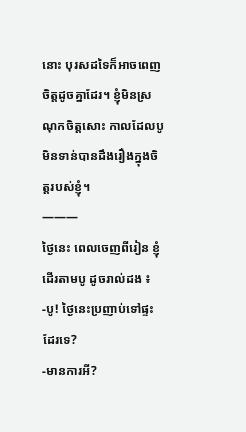នោះ បុរសដទៃក៏អាចពេញចិត្តដូចគ្នាដែរ។ ខ្ញុំមិនស្រណុកចិត្តសោះ កាលដែលបូមិនទាន់បានដឹងរឿងក្នុងចិត្តរបស់ខ្ញុំ។
———
ថ្ងៃនេះ ពេលចេញពីរៀន ខ្ញុំដើរតាមបូ ដូចរាល់ដង ៖
-បូ! ថ្ងៃនេះប្រញាប់ទៅផ្ទះដែរទេ?
-មានការអី?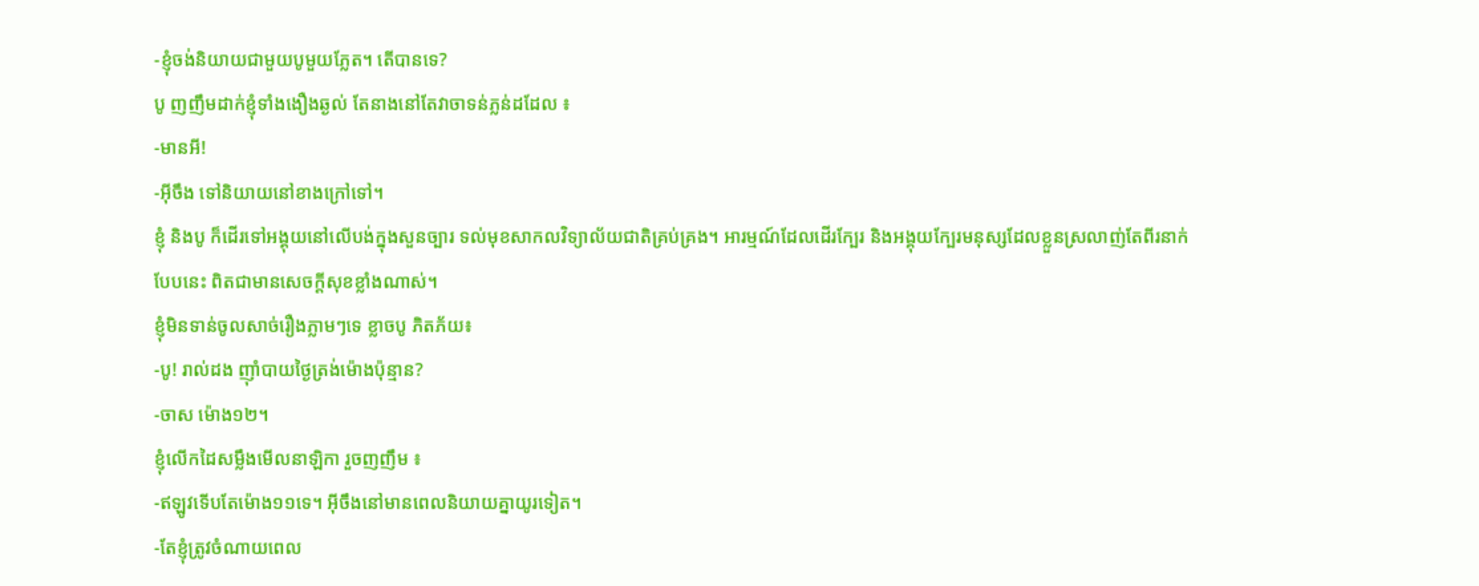-ខ្ញុំចង់និយាយជាមួយបូមួយភ្លែត។ តើបានទេ?
បូ ញញឹមដាក់ខ្ញុំទាំងងឿងឆ្ងល់ តែនាងនៅតែវាចាទន់ភ្លន់ដដែល ៖
-មានអី!
-អ៊ីចឹង ទៅនិយាយនៅខាងក្រៅទៅ។
ខ្ញុំ និងបូ ក៏ដើរទៅអង្គុយនៅលើបង់ក្នុងសួនច្បារ ទល់មុខសាកលវិទ្យាល័យជាតិគ្រប់គ្រង។ អារម្មណ៍ដែលដើរក្បែរ និងអង្គុយក្បែរមនុស្សដែលខ្លួនស្រលាញ់តែពីរនាក់បែបនេះ ពិតជាមានសេចក្តីសុខខ្លាំងណាស់។
ខ្ញុំមិនទាន់ចូលសាច់រឿងភ្លាមៗទេ ខ្លាចបូ ភិតភ័យ៖
-បូ! រាល់ដង ញ៉ាំបាយថ្ងៃត្រង់ម៉ោងប៉ុន្មាន?
-ចាស ម៉ោង១២។
ខ្ញុំលើកដៃសម្លឹងមើលនាឡិកា រួចញញឹម ៖
-ឥឡូវទើបតែម៉ោង១១ទេ។ អ៊ីចឹងនៅមានពេលនិយាយគ្នាយូរទៀត។
-តែខ្ញុំត្រូវចំណាយពេល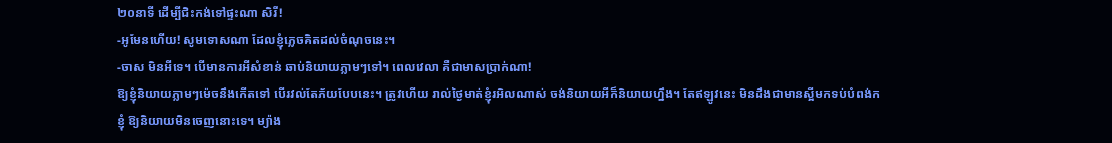២០នាទី ដើម្បីជិះកង់ទៅផ្ទះណា សិរី!
-អូមែនហើយ! សូមទោសណា ដែលខ្ញុំភ្លេចគិតដល់ចំណុចនេះ។
-ចាស មិនអីទេ។ បើមានការអីសំខាន់ ឆាប់និយាយភ្លាមៗទៅ។ ពេលវេលា គឺជាមាសប្រាក់ណា!
ឱ្យខ្ញុំនិយាយភ្លាមៗម៉េចនឹងកើតទៅ បើរវល់តែភ័យបែបនេះ។ ត្រូវហើយ រាល់ថ្ងៃមាត់ខ្ញុំរអិលណាស់ ចង់និយាយអីក៏និយាយហ្នឹង។ តែឥឡូវនេះ មិនដឹងជាមានស្អីមកទប់បំពង់កខ្ញុំ ឱ្យនិយាយមិនចេញនោះទេ។ ម្យ៉ាង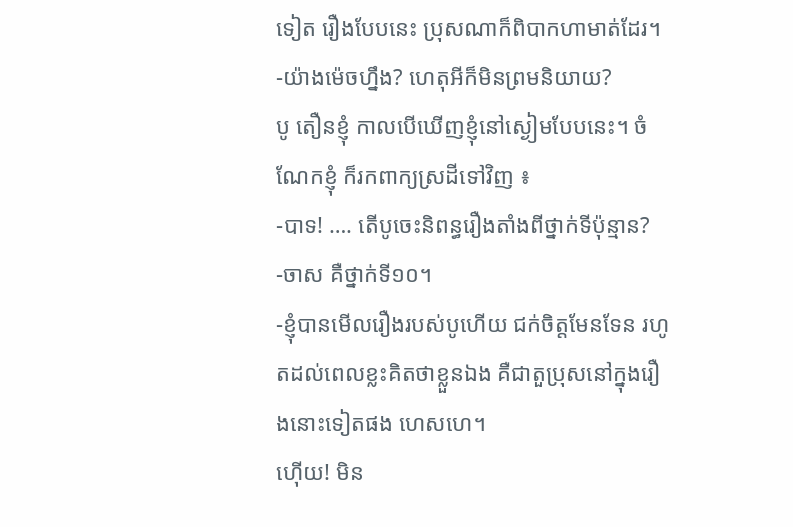ទៀត រឿងបែបនេះ ប្រុសណាក៏ពិបាកហាមាត់ដែរ។
-យ៉ាងម៉េចហ្នឹង? ហេតុអីក៏មិនព្រមនិយាយ?
បូ តឿនខ្ញុំ កាលបើឃើញខ្ញុំនៅស្ងៀមបែបនេះ។ ចំណែកខ្ញុំ ក៏រកពាក្យស្រដីទៅវិញ ៖
-បាទ! …. តើបូចេះនិពន្ធរឿងតាំងពីថ្នាក់ទីប៉ុន្មាន?
-ចាស គឺថ្នាក់ទី១០។
-ខ្ញុំបានមើលរឿងរបស់បូហើយ ជក់ចិត្តមែនទែន រហូតដល់ពេលខ្លះគិតថាខ្លួនឯង គឺជាតួប្រុសនៅក្នុងរឿងនោះទៀតផង ហេសហេ។
ហ៊ើយ! មិន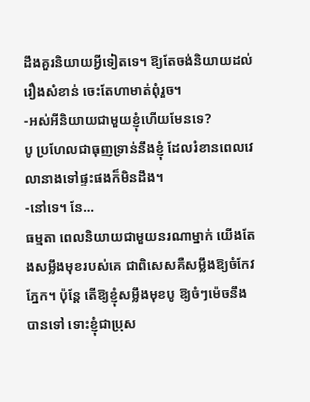ដឹងគួរនិយាយអ្វីទៀតទេ។ ឱ្យតែចង់និយាយដល់រឿងសំខាន់ ចេះតែហាមាត់ពុំរួច។
-អស់អីនិយាយជាមួយខ្ញុំហើយមែនទេ?
បូ ប្រហែលជាធុញទ្រាន់នឹងខ្ញុំ ដែលរំខានពេលវេលានាងទៅផ្ទះផងក៏មិនដឹង។
-នៅទេ។ នែ…
ធម្មតា ពេលនិយាយជាមួយនរណាម្នាក់ យើងតែងសម្លឹងមុខរបស់គេ ជាពិសេសគឺសម្លឹងឱ្យចំកែវភ្នែក។ ប៉ុន្តែ តើឱ្យខ្ញុំសម្លឹងមុខបូ ឱ្យចំៗម៉េចនឹងបានទៅ ទោះខ្ញុំជាប្រុស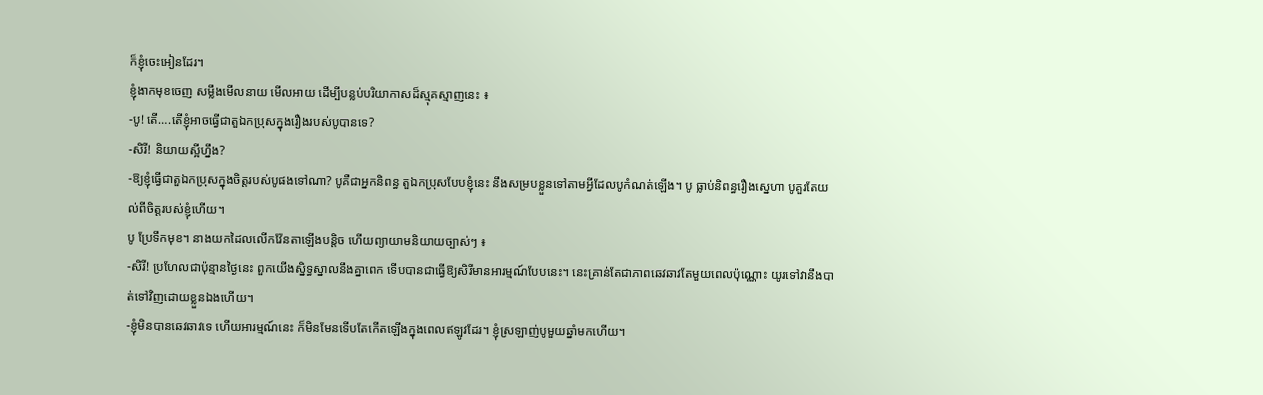ក៏ខ្ញុំចេះអៀនដែរ។
ខ្ញុំងាកមុខចេញ សម្លឹងមើលនាយ មើលអាយ ដើម្បីបន្លប់បរិយាកាសដ៏ស្មុគស្មាញនេះ ៖
-បូ! តើ….តើខ្ញុំអាចធ្វើជាតួឯកប្រុសក្នុងរឿងរបស់បូបានទេ?
-សិរី! និយាយស្អីហ្នឹង?
-ឱ្យខ្ញុំធ្វើជាតួឯកប្រុសក្នុងចិត្តរបស់បូផងទៅណា? បូគឺជាអ្នកនិពន្ធ តួឯកប្រុសបែបខ្ញុំនេះ នឹងសម្របខ្លួនទៅតាមអ្វីដែលបូកំណត់ឡើង។ បូ ធ្លាប់និពន្ធរឿងស្នេហា បូគួរតែយល់ពីចិត្តរបស់ខ្ញុំហើយ។
បូ ប្រែទឹកមុខ។ នាងយកដៃលលើកវ៉ែនតាឡើងបន្តិច ហើយព្យាយាមនិយាយច្បាស់ៗ ៖
-សិរី! ប្រហែលជាប៉ុន្មានថ្ងៃនេះ ពួកយើងស្និទ្ធស្នាលនឹងគ្នាពេក ទើបបានជាធ្វើឱ្យសិរីមានអារម្មណ៍បែបនេះ។ នេះគ្រាន់តែជាភាពឆេវឆាវតែមួយពេលប៉ុណ្ណោះ យូរទៅវានឹងបាត់ទៅវិញដោយខ្លួនឯងហើយ។
-ខ្ញុំមិនបានឆេវឆាវទេ ហើយអារម្មណ៍នេះ ក៏មិនមែនទើបតែកើតឡើងក្នុងពេលឥឡូវដែរ។ ខ្ញុំស្រឡាញ់បូមួយឆ្នាំមកហើយ។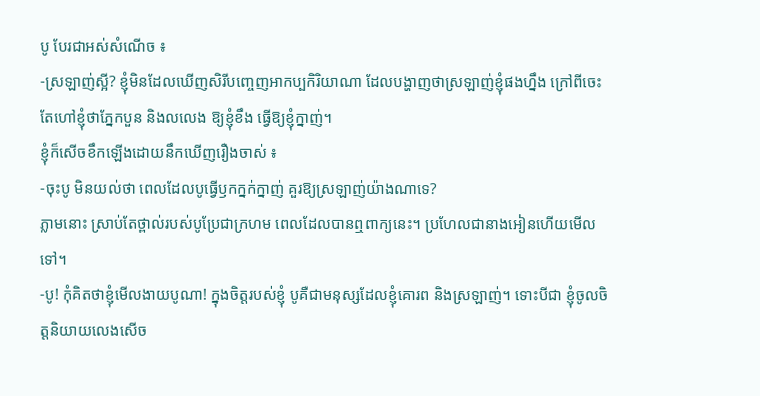បូ បែរជាអស់សំណើច ៖
-ស្រឡាញ់ស្អី? ខ្ញុំមិនដែលឃើញសិរីបញ្ចេញអាកប្បកិរិយាណា ដែលបង្ហាញថាស្រឡាញ់ខ្ញុំផងហ្នឹង ក្រៅពីចេះតែហៅខ្ញុំថាភ្នែកបួន និងលលេង ឱ្យខ្ញុំខឹង ធ្វើឱ្យខ្ញុំក្នាញ់។
ខ្ញុំក៏សើចខឹកឡើងដោយនឹកឃើញរឿងចាស់ ៖
-ចុះបូ មិនយល់ថា ពេលដែលបូធ្វើឫកក្នក់ក្នាញ់ គួរឱ្យស្រឡាញ់យ៉ាងណាទេ?
ភ្លាមនោះ ស្រាប់តែថ្ពាល់របស់បូប្រែជាក្រហម ពេលដែលបានឮពាក្យនេះ។ ប្រហែលជានាងអៀនហើយមើលទៅ។
-បូ! កុំគិតថាខ្ញុំមើលងាយបូណា! ក្នុងចិត្តរបស់ខ្ញុំ បូគឺជាមនុស្សដែលខ្ញុំគោរព និងស្រឡាញ់។ ទោះបីជា ខ្ញុំចូលចិត្តនិយាយលេងសើច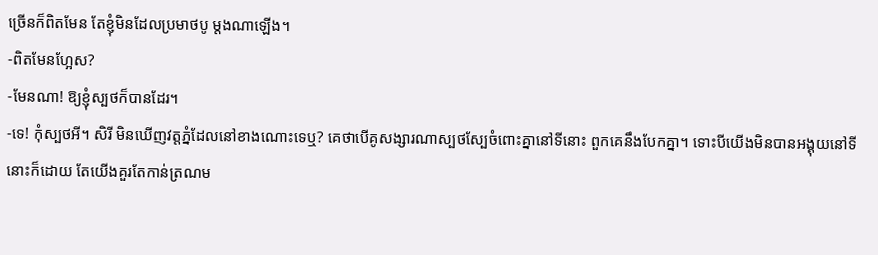ច្រើនក៏ពិតមែន តែខ្ញុំមិនដែលប្រមាថបូ ម្តងណាឡើង។
-ពិតមែនហ្អែស?
-មែនណា! ឱ្យខ្ញុំស្បថក៏បានដែរ។
-ទេ! កុំស្បថអី។ សិរី មិនឃើញវត្តភ្នំដែលនៅខាងណោះទេឬ? គេថាបើគូសង្សារណាស្បថស្បែចំពោះគ្នានៅទីនោះ ពួកគេនឹងបែកគ្នា។ ទោះបីយើងមិនបានអង្គុយនៅទីនោះក៏ដោយ តែយើងគួរតែកាន់ត្រណម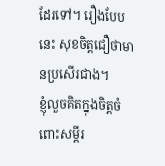ដែរទៅ។ រឿងបែបនេះ សុខចិត្តជឿថាមានប្រសើរជាង។
ខ្ញុំលួចគិតក្នុងចិត្តចំពោះសម្តីរ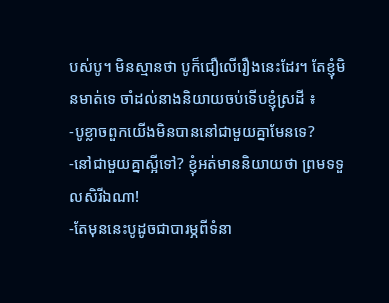បស់បូ។ មិនស្មានថា បូក៏ជឿលើរឿងនេះដែរ។ តែខ្ញុំមិនមាត់ទេ ចាំដល់នាងនិយាយចប់ទើបខ្ញុំស្រដី ៖
-បូខ្លាចពួកយើងមិនបាននៅជាមួយគ្នាមែនទេ?
-នៅជាមួយគ្នាស្អីទៅ? ខ្ញុំអត់មាននិយាយថា ព្រមទទួលសិរីឯណា!
-តែមុននេះបូដូចជាបារម្ភពីទំនា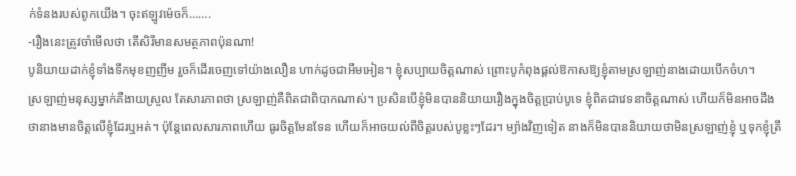ក់ទំនងរបស់ពូកយើង។ ចុះឥឡូវម៉េចក៏…….
-រឿងនេះត្រូវចាំមើលថា តើសិរីមានសមត្ថភាពប៉ុនណា!
បូនិយាយដាក់ខ្ញុំទាំងទឹកមុខញញឹម រួចក៏ដើរចេញទៅយ៉ាងលឿន ហាក់ដូចជាអឹមអៀន។ ខ្ញុំសប្បាយចិត្តណាស់ ព្រោះបូកំពុងផ្តល់ឱកាសឱ្យខ្ញុំតាមស្រឡាញ់នាងដោយបើកចំហ។
ស្រឡាញ់មនុស្សម្នាក់គឺងាយស្រួល តែសារភាពថា ស្រឡាញ់គឺពិតជាពិបាកណាស់។ ប្រសិនបើខ្ញុំមិនបាននិយាយរឿងក្នុងចិត្តប្រាប់បូទេ ខ្ញុំពិតជាវេទនាចិត្តណាស់ ហើយក៏មិនអាចដឹងថានាងមានចិត្តលើខ្ញុំដែរឬអត់។ ប៉ុន្តែពេលសារភាពហើយ ធូរចិត្តមែនទែន ហើយក៏អាចយល់ពីចិត្តរបស់បូខ្លះៗដែរ។ ម្យ៉ាងវិញទៀត នាងក៏មិនបាននិយាយថាមិនស្រឡាញ់ខ្ញុំ ឬទុកខ្ញុំត្រឹ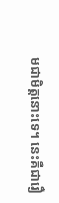មជាមិត្តនោះទេ។ នេះគឺជារឿ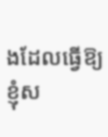ងដែលធ្វើឱ្យខ្ញុំស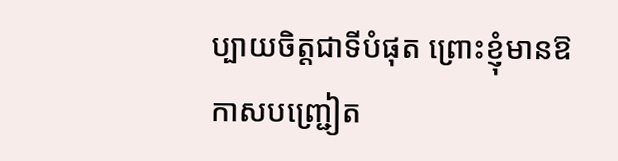ប្បាយចិត្តជាទីបំផុត ព្រោះខ្ញុំមានឱកាសបញ្ជ្រៀត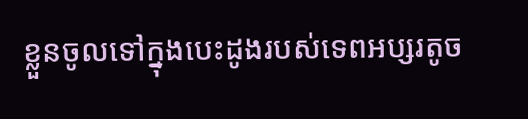ខ្លួនចូលទៅក្នុងបេះដូងរបស់ទេពអប្សរតូច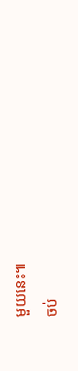មួយនេះ៕
ចប់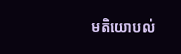មតិយោបល់